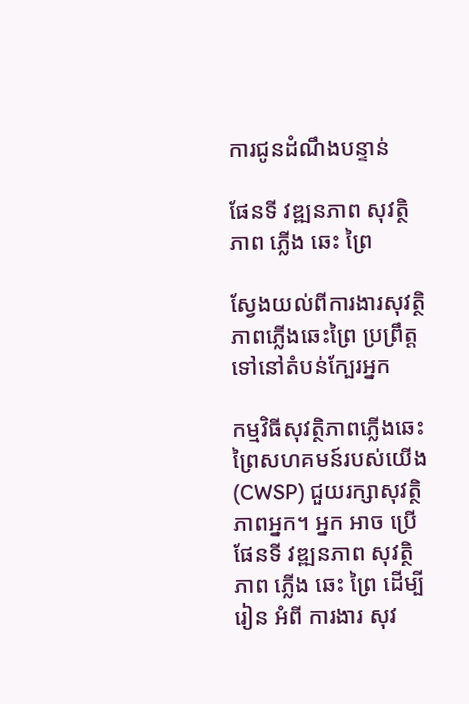ការជូនដំណឹងបន្ទាន់

ផែនទី វឌ្ឍនភាព សុវត្ថិភាព ភ្លើង ឆេះ ព្រៃ

ស្វែងយល់ពីការងារសុវត្ថិភាពភ្លើងឆេះព្រៃ ប្រព្រឹត្តទៅនៅតំបន់ក្បែរអ្នក

កម្មវិធីសុវត្ថិភាពភ្លើងឆេះព្រៃសហគមន៍របស់យើង (CWSP) ជួយរក្សាសុវត្ថិភាពអ្នក។ អ្នក អាច ប្រើ ផែនទី វឌ្ឍនភាព សុវត្ថិភាព ភ្លើង ឆេះ ព្រៃ ដើម្បី រៀន អំពី ការងារ សុវ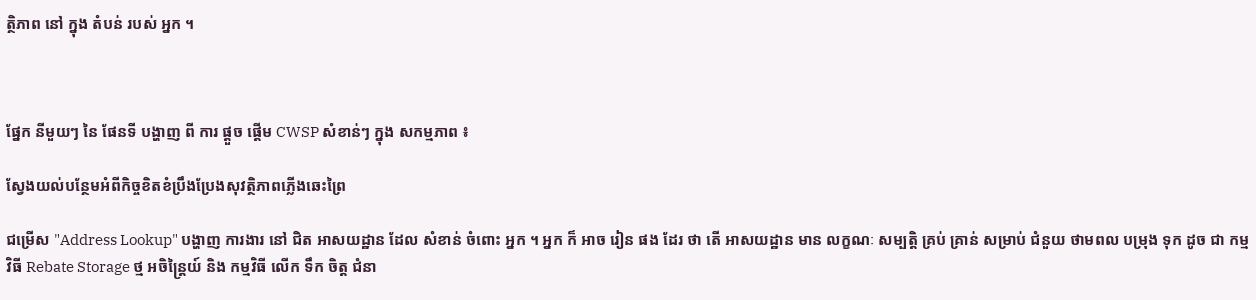ត្ថិភាព នៅ ក្នុង តំបន់ របស់ អ្នក ។



ផ្នែក នីមួយៗ នៃ ផែនទី បង្ហាញ ពី ការ ផ្តួច ផ្តើម CWSP សំខាន់ៗ ក្នុង សកម្មភាព ៖

ស្វែងយល់បន្ថែមអំពីកិច្ចខិតខំប្រឹងប្រែងសុវត្ថិភាពភ្លើងឆេះព្រៃ

ជម្រើស "Address Lookup" បង្ហាញ ការងារ នៅ ជិត អាសយដ្ឋាន ដែល សំខាន់ ចំពោះ អ្នក ។ អ្នក ក៏ អាច រៀន ផង ដែរ ថា តើ អាសយដ្ឋាន មាន លក្ខណៈ សម្បត្តិ គ្រប់ គ្រាន់ សម្រាប់ ជំនួយ ថាមពល បម្រុង ទុក ដូច ជា កម្ម វិធី Rebate Storage ថ្ម អចិន្ត្រៃយ៍ និង កម្មវិធី លើក ទឹក ចិត្ត ជំនា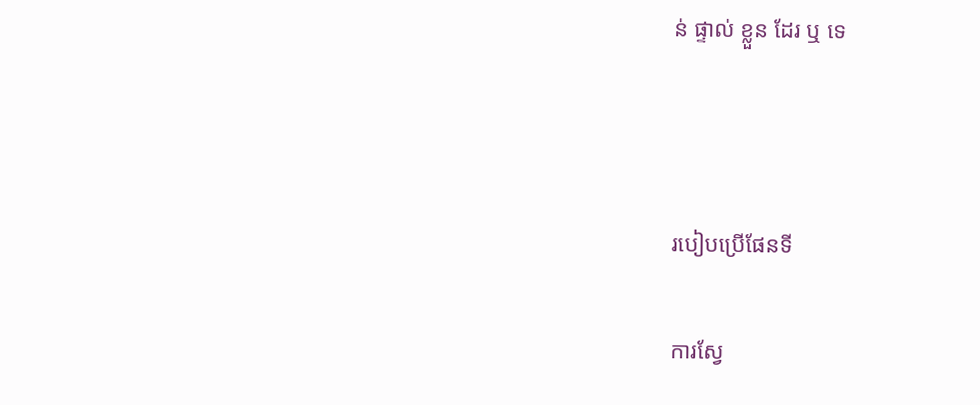ន់ ផ្ទាល់ ខ្លួន ដែរ ឬ ទេ



របៀបប្រើផែនទី

ការស្វែ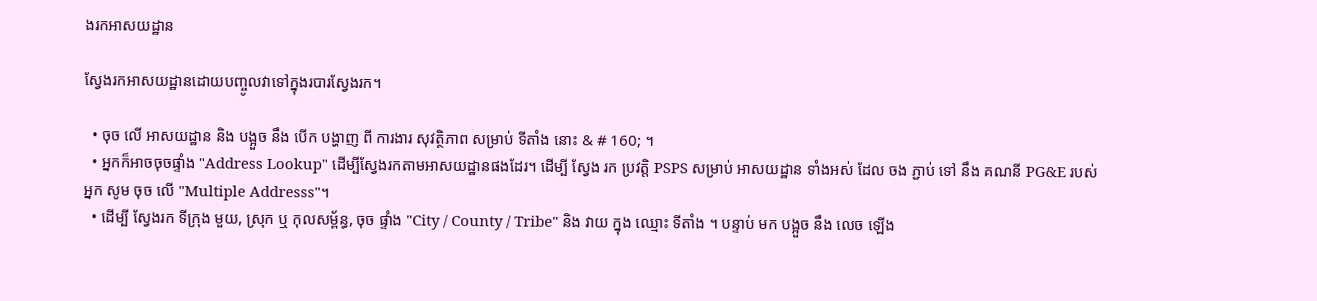ងរកអាសយដ្ឋាន

ស្វែងរកអាសយដ្ឋានដោយបញ្ចូលវាទៅក្នុងរបារស្វែងរក។

  • ចុច លើ អាសយដ្ឋាន និង បង្អួច នឹង បើក បង្ហាញ ពី ការងារ សុវត្ថិភាព សម្រាប់ ទីតាំង នោះ & # 160; ។
  • អ្នកក៏អាចចុចផ្ទាំង "Address Lookup" ដើម្បីស្វែងរកតាមអាសយដ្ឋានផងដែរ។ ដើម្បី ស្វែង រក ប្រវត្តិ PSPS សម្រាប់ អាសយដ្ឋាន ទាំងអស់ ដែល ចង ភ្ជាប់ ទៅ នឹង គណនី PG&E របស់ អ្នក សូម ចុច លើ "Multiple Addresss"។
  • ដើម្បី ស្វែងរក ទីក្រុង មួយ, ស្រុក ឬ កុលសម្ព័ន្ធ, ចុច ផ្ទាំង "City / County / Tribe" និង វាយ ក្នុង ឈ្មោះ ទីតាំង ។ បន្ទាប់ មក បង្អួច នឹង លេច ឡើង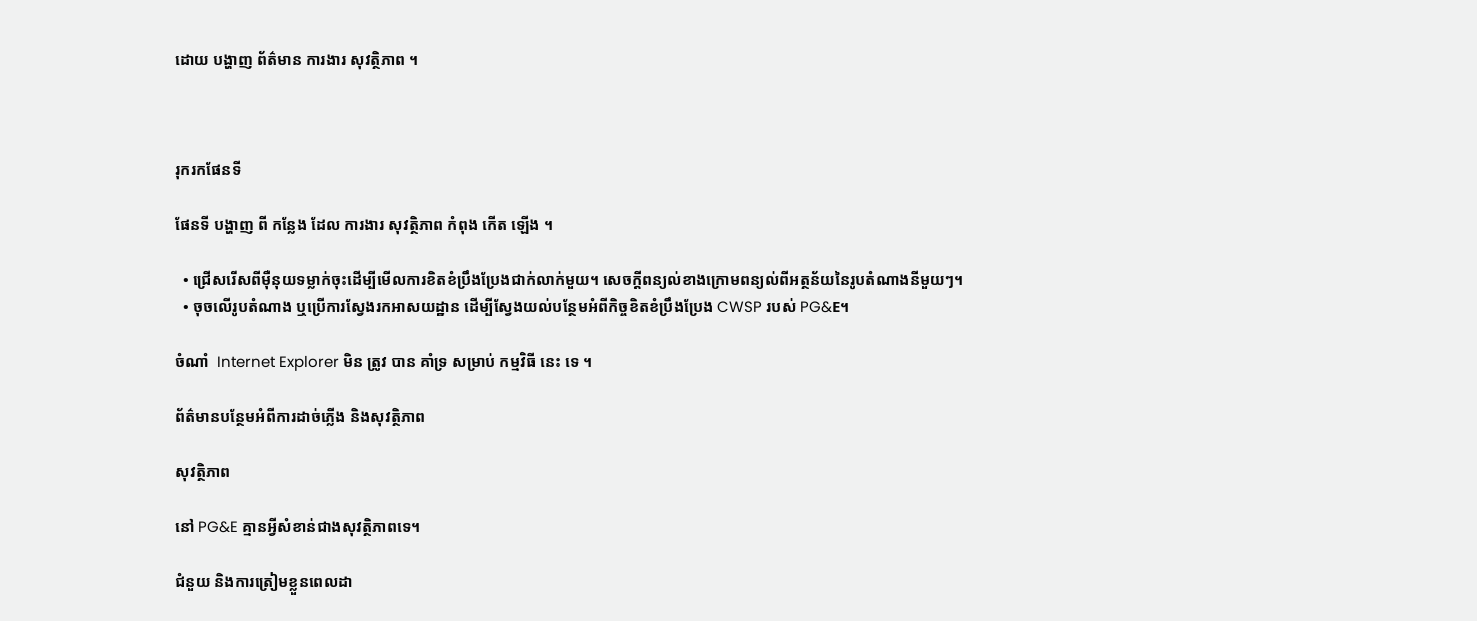ដោយ បង្ហាញ ព័ត៌មាន ការងារ សុវត្ថិភាព ។



រុករកផែនទី

ផែនទី បង្ហាញ ពី កន្លែង ដែល ការងារ សុវត្ថិភាព កំពុង កើត ឡើង ។

  • ជ្រើសរើសពីម៉ឺនុយទម្លាក់ចុះដើម្បីមើលការខិតខំប្រឹងប្រែងជាក់លាក់មួយ។ សេចក្ដីពន្យល់ខាងក្រោមពន្យល់ពីអត្ថន័យនៃរូបតំណាងនីមួយៗ។
  • ចុចលើរូបតំណាង ឬប្រើការស្វែងរកអាសយដ្ឋាន ដើម្បីស្វែងយល់បន្ថែមអំពីកិច្ចខិតខំប្រឹងប្រែង CWSP របស់ PG&E។

ចំណាំ  Internet Explorer មិន ត្រូវ បាន គាំទ្រ សម្រាប់ កម្មវិធី នេះ ទេ ។

ព័ត៌មានបន្ថែមអំពីការដាច់ភ្លើង និងសុវត្ថិភាព

សុវត្ថិភាព

នៅ PG&E គ្មានអ្វីសំខាន់ជាងសុវត្ថិភាពទេ។

ជំនួយ និងការត្រៀមខ្លួនពេលដា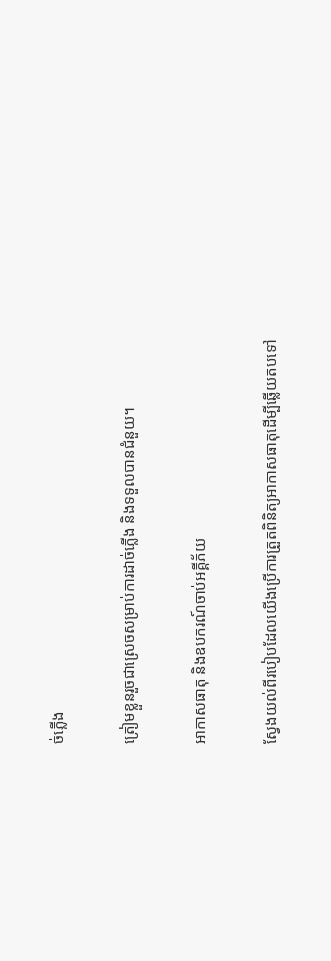ច់ភ្លើង

ត្រៀមខ្លួនរួចជាស្រេចសម្រាប់ការដាច់ភ្លើង និងទទួលបានជំនួយ។

អាកាសធាតុ និងឧបករណ៍ចាប់អគ្គីភ័យ

ស្វែងយល់ពីរបៀបដែលយើងប្រើការត្រួតពិនិត្យអាកាសធាតុដើម្បីឆ្លើយតបទៅ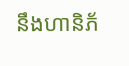នឹងហានិភ័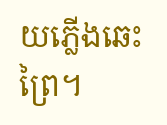យភ្លើងឆេះព្រៃ។